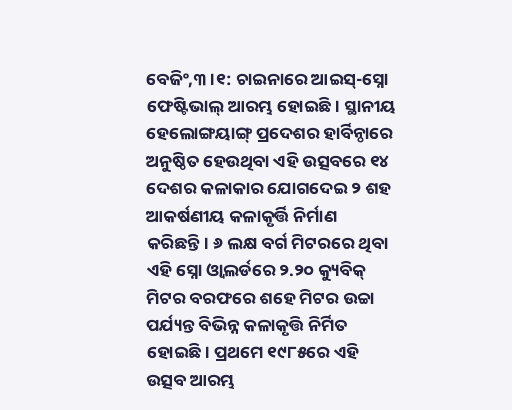ବେଜିଂ,୩।୧: ଚାଇନାରେ ଆଇସ୍-ସ୍ନୋ ଫେଷ୍ଟିଭାଲ୍ ଆରମ୍ଭ ହୋଇଛି। ସ୍ଥାନୀୟ ହେଲୋଙ୍ଗୟାଙ୍ଗ୍ ପ୍ରଦେଶର ହାର୍ବିନ୍ଠାରେ ଅନୁଷ୍ଠିତ ହେଉଥିବା ଏହି ଉତ୍ସବରେ ୧୪ ଦେଶର କଳାକାର ଯୋଗଦେଇ ୨ ଶହ ଆକର୍ଷଣୀୟ କଳାକୃର୍ତ୍ତି ନିର୍ମାଣ କରିଛନ୍ତି। ୬ ଲକ୍ଷ ବର୍ଗ ମିଟରରେ ଥିବା ଏହି ସ୍ନୋ ଓ୍ବାଲର୍ଡରେ ୨.୨୦ କ୍ୟୁବିକ୍ ମିଟର ବରଫରେ ଶହେ ମିଟର ଉଚ୍ଚା ପର୍ଯ୍ୟନ୍ତ ବିଭିନ୍ନ କଳାକୃତ୍ତି ନିର୍ମିତ ହୋଇଛି। ପ୍ରଥମେ ୧୯୮୫ରେ ଏହି ଉତ୍ସବ ଆରମ୍ଭ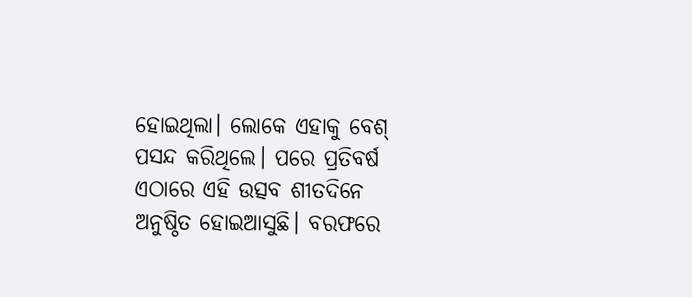ହୋଇଥିଲା। ଲୋକେ ଏହାକୁ ବେଶ୍ ପସନ୍ଦ କରିଥିଲେ। ପରେ ପ୍ରତିବର୍ଷ ଏଠାରେ ଏହି ଉତ୍ସବ ଶୀତଦିନେ ଅନୁଷ୍ଠିତ ହୋଇଆସୁଛି। ବରଫରେ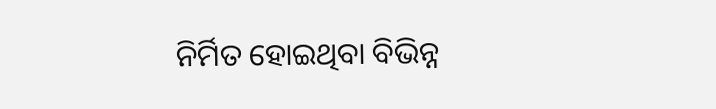ନିର୍ମିତ ହୋଇଥିବା ବିଭିନ୍ନ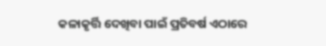କଳାକୃର୍ତ୍ତି ଦେଖିବା ପାଇଁ ପ୍ରତିବର୍ଷ ଏଠାରେ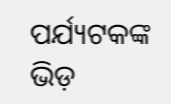ପର୍ଯ୍ୟଟକଙ୍କ ଭିଡ଼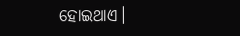ହୋଇଥାଏ।